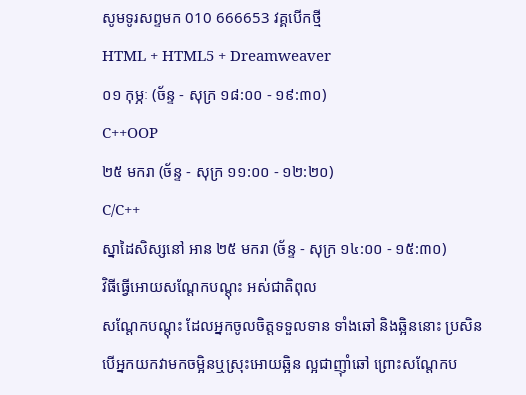សូមទូរសព្ទមក 010 666653 វគ្គបើកថ្មី
HTML + HTML5 + Dreamweaver
០១ កុម្ភៈ (ច័ន្ទ - សុក្រ ១៨:០០ - ១៩:៣០)
C++OOP
២៥ មករា (ច័ន្ទ - សុក្រ ១១:០០ - ១២:២០)
C/C++
ស្នាដៃសិស្សនៅ អាន ២៥ មករា (ច័ន្ទ - សុក្រ ១៤:០០ - ១៥:៣០)
វិធីធ្វើអោយសណ្តែកបណ្តុះ អស់ជាតិពុល
សណ្តែកបណ្តុះ ដែលអ្នកចូលចិត្តទទួលទាន ទាំងឆៅ និងឆ្អិននោះ ប្រសិនបើអ្នកយកវាមកចម្អិនឬស្រុះអោយឆ្អិន ល្អជាញ៉ាំឆៅ ព្រោះសណ្តែកប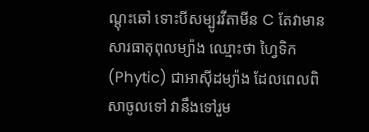ណ្តុះឆៅ ទោះបីសម្បូរវីតាមីន C តែវាមានសារធាតុពុលម្យ៉ាង ឈ្មោះថា ហ្វៃទិក (Phytic) ជាអាស៊ីដម្យ៉ាង ដែលពេលពិសាចូលទៅ វានឹងទៅរួម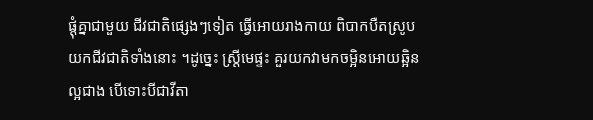ផ្តុំគ្នាជាមួយ ជីវជាតិផ្សេងៗទៀត ធ្វើអោយរាងកាយ ពិបាកបឺតស្រូបយកជីវជាតិទាំងនោះ ។ដូច្នេះ ស្ត្រីមេផ្ទះ គួរយកវាមកចម្អិនអោយឆ្អិន ល្អជាង បើទោះបីជាវីតា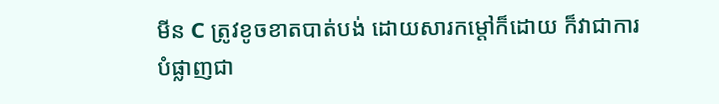មីន C ត្រូវខូចខាតបាត់បង់ ដោយសារកម្តៅក៏ដោយ ក៏វាជាការបំផ្លាញជា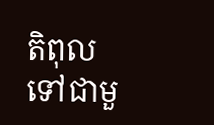តិពុល ទៅជាមួ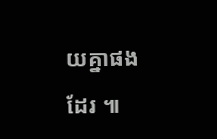យគ្នាផងដែរ ៕